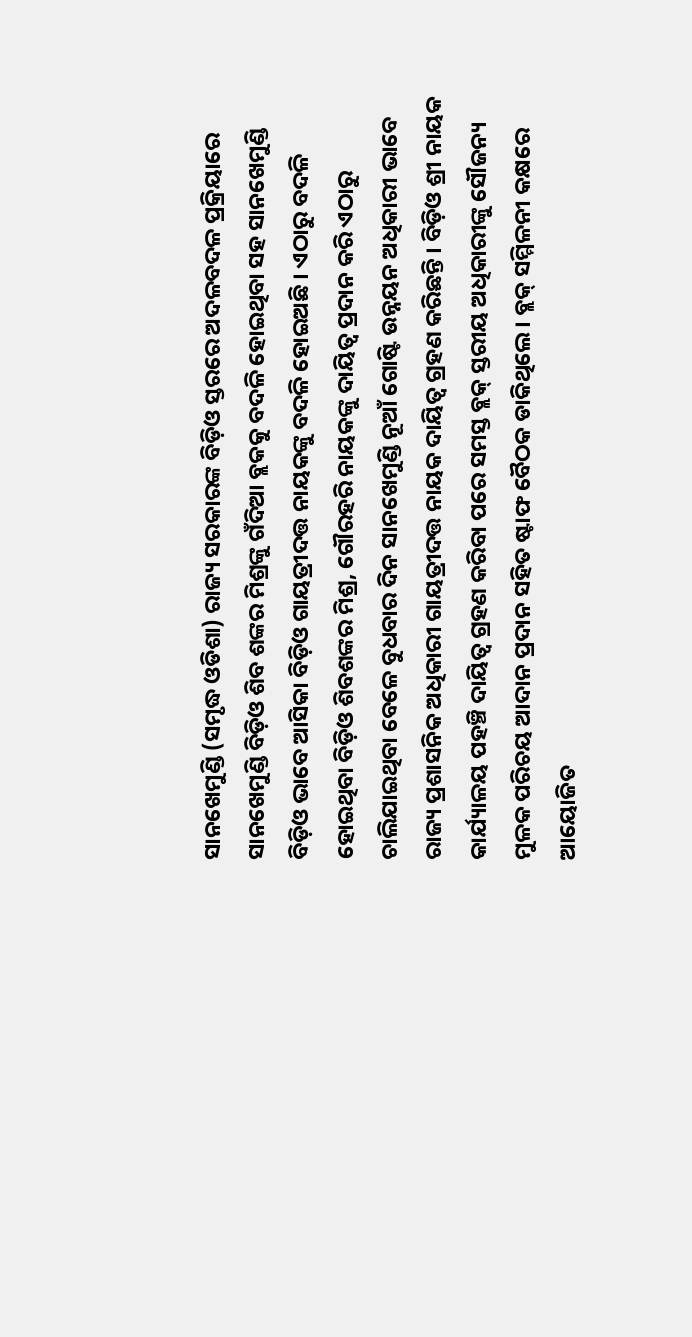ସାନଖେମୁଣ୍ଡି (ସମୃଦ୍ଧ ଓଡିଶା) ରାଜ୍ୟ ସରକାରଙ୍କ ବିଡ଼ିଓ ସ୍ତରରେ ଅଦଳବଦଳ ପ୍ରକ୍ରିୟାରେ ସାନଖେମୁଣ୍ଡି ବିଡ଼ିଓ ଶିବ ଶଙ୍କର ମିଶ୍ରଙ୍କୁ ଗଁଦିଆ ବ୍ଲକକୁ ବଦଳି ହୋଇଥିବା ସହ ସାନଖେମୁଣ୍ଡି ବିଡ଼ିଓ ଭାବେ ଆସିକା ବିଡ଼ିଓ ଗାୟତ୍ରୀଦତ୍ତ ନାୟକଙ୍କୁ ବଦଳି ହୋଇଅଛି । ଏଠାରୁ ବଦଳି ହୋଇଥିବା ବିଡ଼ିଓ ଶିବଶଙ୍କର ମିଶ୍ର, ଗୌରହରି ନାୟକଙ୍କୁ ଦାୟିତ୍ୱ ପ୍ରଦାନ କରି ଏଠାରୁ ଚାଲିଯାଇଥିବା ବେଳେ ବୁଧବାର ଦିନ ସାନଖେମୁଣ୍ଡି ନୂଆଁ ଗୋଷ୍ଟି ଉନ୍ନୟନ ଅଧିକାରୀ ଭାବେ ରାଜ୍ୟ ପ୍ରଶାସନିକ ଅଧିକାରୀ ଗାୟତ୍ରୀଦତ୍ତ ନାୟକ ଦାୟିତ୍ୱ ଗ୍ରହଣ କରିଛନ୍ତି । ବିଡ଼ିଓ ଶ୍ରୀ ନାୟକ କାର୍ଯ୍ୟାଳୟ ପହଞ୍ଚି ଦାୟିତ୍ୱ ଗ୍ରହଣ କରିବା ପରେ ସମସ୍ତ ବ୍ଲକ୍ ସ୍ତରୀୟ ଅଧିକାରୀଙ୍କୁ ସୌଜନ୍ୟ ମୁଳକ ପରିଚୟ ଆଦାନ ପ୍ରଦାନ ସହିତ ଷ୍ଟାଫ ବୈଠକ ଡାକିଥିଲେ । ବ୍ଲକ୍ ସମ୍ମିଳନୀ କକ୍ଷରେ ଆୟୋଜିତ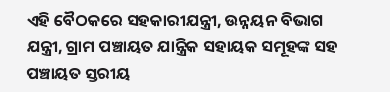ଏହି ବୈଠକରେ ସହକାରୀଯନ୍ତ୍ରୀ, ଉନ୍ନୟନ ବିଭାଗ ଯନ୍ତ୍ରୀ, ଗ୍ରାମ ପଞ୍ଚାୟତ ଯାନ୍ତ୍ରିକ ସହାୟକ ସମୂହଙ୍କ ସହ ପଞ୍ଚାୟତ ସ୍ତରୀୟ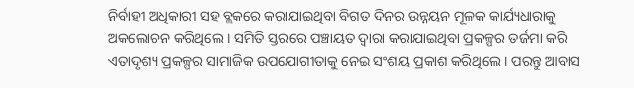ନିର୍ବାହୀ ଅଧିକାରୀ ସହ ବ୍ଲକରେ କରାଯାଇଥିବା ବିଗତ ଦିନର ଉନ୍ନୟନ ମୂଳକ କାର୍ଯ୍ୟଧାରାକୁ ଅକଲୋଚନ କରିଥିଲେ । ସମିତି ସ୍ତରରେ ପଞ୍ଚାୟତ ଦ୍ୱାରା କରାଯାଇଥିବା ପ୍ରକଳ୍ପର ତର୍ଜମା କରି ଏତାଦୃଶ୍ୟ ପ୍ରକଳ୍ପର ସାମାଜିକ ଉପଯୋଗୀତାକୁ ନେଇ ସଂଶୟ ପ୍ରକାଶ କରିଥିଲେ । ପରନ୍ତୁ ଆବାସ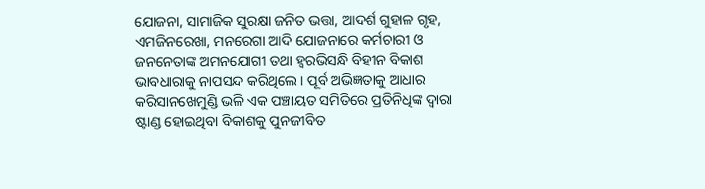ଯୋଜନା, ସାମାଜିକ ସୁରକ୍ଷା ଜନିତ ଭତ୍ତା, ଆଦର୍ଶ ଗୁହାଳ ଗୃହ, ଏମଜିନରେଖା, ମନରେଗା ଆଦି ଯୋଜନାରେ କର୍ମଚାରୀ ଓ ଜନନେତାଙ୍କ ଅମନଯୋଗୀ ତଥା ହ୍ଵରଭିସନ୍ଧି ବିହୀନ ବିକାଶ ଭାବଧାରାକୁ ନାପସନ୍ଦ କରିଥିଲେ । ପୂର୍ବ ଅଭିଜ୍ଞତାକୁ ଆଧାର କରିସାନଖେମୁଣ୍ଡି ଭଳି ଏକ ପଞ୍ଚାୟତ ସମିତିରେ ପ୍ରତିନିଧିଙ୍କ ଦ୍ୱାରା ଷ୍ଟାଣ୍ଡ ହୋଇଥିବା ବିକାଶକୁ ପୁନଜୀବିତ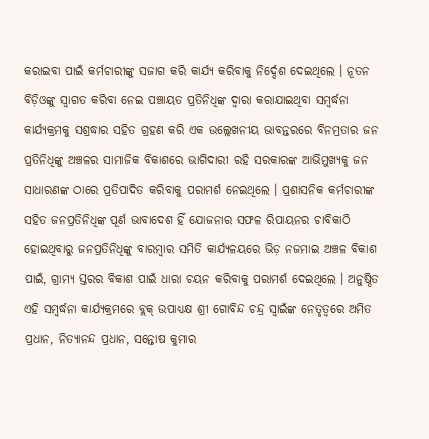କରାଇବା ପାଇଁ କର୍ମଚାରୀଙ୍କୁ ସଜାଗ କରି କାର୍ଯ୍ୟ କରିବାକୁ ନିର୍ଦ୍ଦେଶ ଦେଇଥିଲେ । ନୂତନ ବିଡ଼ିଓଙ୍କୁ ସ୍ୱାଗତ କରିବା ନେଇ ପଞ୍ଚାୟତ ପ୍ରତିନିଧିଙ୍କ ଦ୍ୱାରା କରାଯାଇଥିବା ସମ୍ବର୍ଦ୍ଧନା କାର୍ଯ୍ୟକ୍ରମକୁ ସଶ୍ରଦ୍ଧାର ସହିତ ଗ୍ରହଣ କରି ଏକ ଉଲ୍ଲେଖନୀୟ ଭାବନ୍ତରରେ ବିନମ୍ରତାର ଜନ ପ୍ରତିନିଧିଙ୍କୁ ଅଞ୍ଚଳର ସାମାଜିକ ବିକାଶରେ ଭାଗିଦାରୀ ରହି ସରକାରଙ୍କ ଆଭିମୁଖ୍ୟକୁ ଜନ ସାଧାରଣଙ୍କ ଠାରେ ପ୍ରତିପାଦିତ କରିବାକୁ ପରାମର୍ଶ ନେଇଥିଲେ । ପ୍ରଶାସନିକ କର୍ମଚାରୀଙ୍କ ସହିତ ଜନପ୍ରତିନିଧିଙ୍କ ପୂର୍ଣ ଭାବାଦେଶ ହିଁ ଯୋଜନାର ସଫଳ ରିପାୟନର ଚାବିକାଠି ହୋଇଥିବାରୁ ଜନପ୍ରତିନିଧିଙ୍କୁ ବାରମ୍ବାର ସମିତି କାର୍ଯ୍ୟଳୟରେ ଭିଡ଼ ନଜମାଇ ଅଞ୍ଚଳ ବିକାଶ ପାଇଁ, ଗ୍ରାମ୍ୟ ସ୍ତରର ବିକାଶ ପାଇଁ ଧାରା ଚୟନ କରିବାକୁ ପରାମର୍ଶ ଦେଇଥିଲେ । ଅନୁଷ୍ଠିତ ଏହି ସମ୍ବର୍ଦ୍ଧନା କାର୍ଯ୍ୟକ୍ରମରେ ବ୍ଲକ୍ ଉପାଧ୍ୟକ୍ଷ ଶ୍ରୀ ଗୋବିନ୍ଦ ଚନ୍ଦ୍ର ସ୍ୱାଇଁଙ୍କ ନେତୃତ୍ୱରେ ଅମିତ ପ୍ରଧାନ, ନିତ୍ୟାନନ୍ଦ ପ୍ରଧାନ, ସନ୍ତୋଷ କୁମାର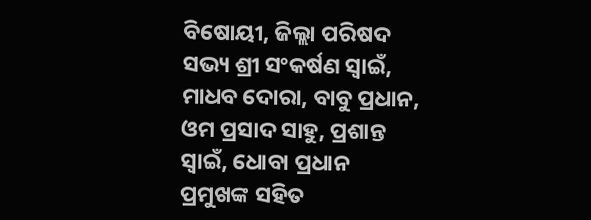ବିଷୋୟୀ, ଜିଲ୍ଲା ପରିଷଦ ସଭ୍ୟ ଶ୍ରୀ ସଂକର୍ଷଣ ସ୍ୱାଇଁ, ମାଧବ ଦୋରା, ବାବୁ ପ୍ରଧାନ, ଓମ ପ୍ରସାଦ ସାହୁ, ପ୍ରଶାନ୍ତ ସ୍ୱାଇଁ, ଧୋବା ପ୍ରଧାନ ପ୍ରମୁଖଙ୍କ ସହିତ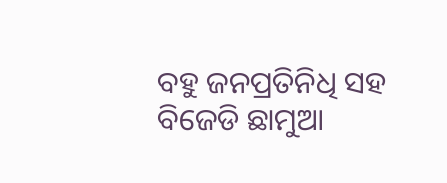ବହୁ ଜନପ୍ରତିନିଧି ସହ ବିଜେଡି ଛାମୁଆ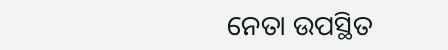ନେତା ଉପସ୍ଥିତ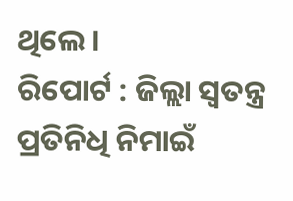ଥିଲେ ।
ରିପୋର୍ଟ : ଜିଲ୍ଲା ସ୍ୱତନ୍ତ୍ର ପ୍ରତିନିଧି ନିମାଇଁ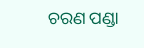ଚରଣ ପଣ୍ଡା